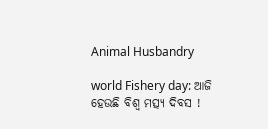Animal Husbandry

world Fishery day: ଆଜି ହେଉଛି ବିଶ୍ୱ ମତ୍ସ୍ୟ ଦିବସ !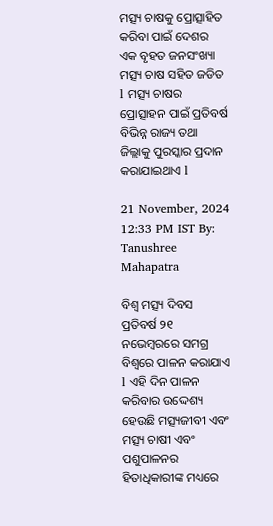ମତ୍ସ୍ୟ ଚାଷକୁ ପ୍ରୋତ୍ସାହିତ କରିବା ପାଇଁ ଦେଶର ଏକ ବୃହତ ଜନସଂଖ୍ୟା ମତ୍ସ୍ୟ ଚାଷ ସହିତ ଜଡିତ l ମତ୍ସ୍ୟ ଚାଷର ପ୍ରୋତ୍ସାହନ ପାଇଁ ପ୍ରତିବର୍ଷ ବିଭିନ୍ନ ରାଜ୍ୟ ତଥା ଜିଲ୍ଲାକୁ ପୁରସ୍କାର ପ୍ରଦାନ କରାଯାଇଥାଏ l

21 November, 2024 12:33 PM IST By: Tanushree Mahapatra

ବିଶ୍ୱ ମତ୍ସ୍ୟ ଦିବସ ପ୍ରତିବର୍ଷ ୨୧ ନଭେମ୍ବରରେ ସମଗ୍ର ବିଶ୍ୱରେ ପାଳନ କରାଯାଏ l ଏହି ଦିନ ପାଳନ କରିବାର ଉଦ୍ଦେଶ୍ୟ ହେଉଛି ମତ୍ସ୍ୟଜୀବୀ ଏବଂ ମତ୍ସ୍ୟ ଚାଷୀ ଏବଂ ପଶୁପାଳନର ହିତାଧିକାରୀଙ୍କ ମଧ୍ୟରେ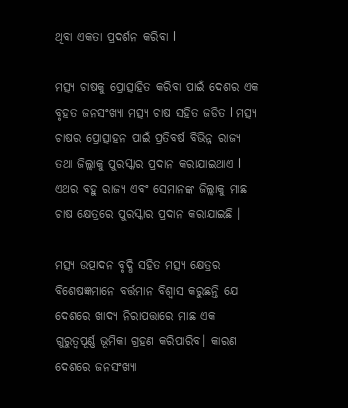ଥିବା ଏକତା ପ୍ରଦର୍ଶନ କରିବା l

ମତ୍ସ୍ୟ ଚାଷକୁ ପ୍ରୋତ୍ସାହିତ କରିବା ପାଇଁ ଦେଶର ଏକ ବୃହତ ଜନସଂଖ୍ୟା ମତ୍ସ୍ୟ ଚାଷ ସହିତ ଜଡିତ l ମତ୍ସ୍ୟ ଚାଷର ପ୍ରୋତ୍ସାହନ ପାଇଁ ପ୍ରତିବର୍ଷ ବିଭିନ୍ନ ରାଜ୍ୟ ତଥା ଜିଲ୍ଲାକୁ ପୁରସ୍କାର ପ୍ରଦାନ କରାଯାଇଥାଏ l ଏଥର ବହୁ ରାଜ୍ୟ ଏବଂ ସେମାନଙ୍କ ଜିଲ୍ଲାକୁ ମାଛ ଚାଷ କ୍ଷେତ୍ରରେ ପୁରସ୍କାର ପ୍ରଦାନ କରାଯାଇଛି ।

ମତ୍ସ୍ୟ ଉତ୍ପାଦନ ବୃଦ୍ଧି ସହିତ ମତ୍ସ୍ୟ କ୍ଷେତ୍ରର ବିଶେଷଜ୍ଞମାନେ ବର୍ତ୍ତମାନ ବିଶ୍ୱାସ କରୁଛନ୍ତି ଯେ ଦେଶରେ ଖାଦ୍ୟ ନିରାପତ୍ତାରେ ମାଛ ଏକ ଗୁରୁତ୍ୱପୂର୍ଣ୍ଣ ଭୂମିକା ଗ୍ରହଣ କରିପାରିବ। କାରଣ ଦେଶରେ ଜନସଂଖ୍ୟା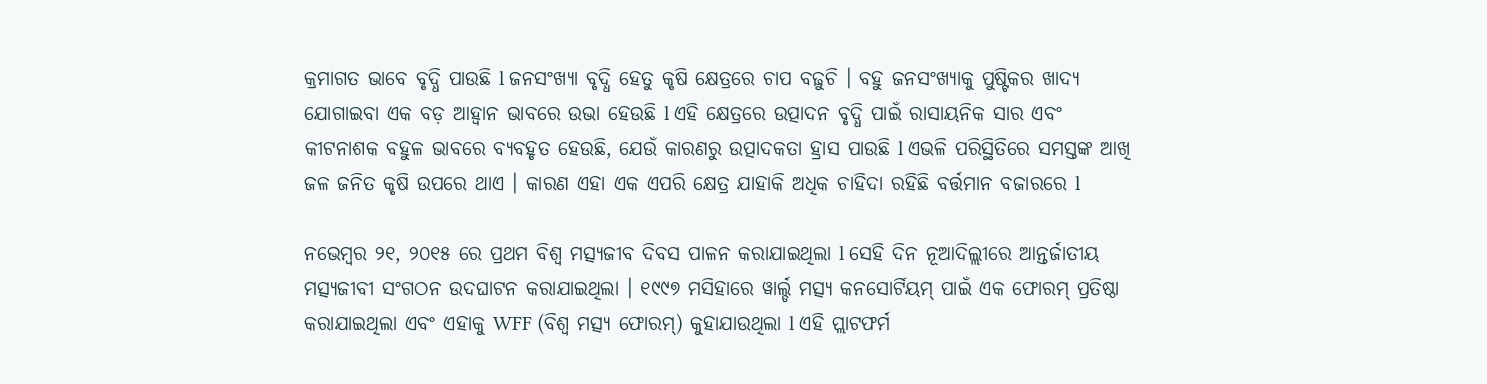କ୍ରମାଗତ ଭାବେ ବୃଦ୍ଧି ପାଉଛି l ଜନସଂଖ୍ୟା ବୃଦ୍ଧି ହେତୁ କୃଷି କ୍ଷେତ୍ରରେ ଚାପ ବଢ଼ୁଚି । ବହୁ ଜନସଂଖ୍ୟାକୁ ପୁଷ୍ଟିକର ଖାଦ୍ୟ ଯୋଗାଇବା ଏକ ବଡ଼ ଆହ୍ୱାନ ଭାବରେ ଉଭା ହେଉଛି l ଏହି କ୍ଷେତ୍ରରେ ଉତ୍ପାଦନ ବୃଦ୍ଧି ପାଇଁ ରାସାୟନିକ ସାର ଏବଂ କୀଟନାଶକ ବହୁଳ ଭାବରେ ବ୍ୟବହୃତ ହେଉଛି, ଯେଉଁ କାରଣରୁ ଉତ୍ପାଦକତା ହ୍ରାସ ପାଉଛି l ଏଭଳି ପରିସ୍ଥିତିରେ ସମସ୍ତଙ୍କ ଆଖି ଜଳ ଜନିତ କୃଷି ଉପରେ ଥାଏ । କାରଣ ଏହା ଏକ ଏପରି କ୍ଷେତ୍ର ଯାହାକି ଅଧିକ ଚାହିଦା ରହିଛି ବର୍ତ୍ତମାନ ବଜାରରେ l

ନଭେମ୍ବର ୨୧, ୨୦୧୫ ରେ ପ୍ରଥମ ବିଶ୍ୱ ମତ୍ସ୍ୟଜୀବ ଦିବସ ପାଳନ କରାଯାଇଥିଲା l ସେହି ଦିନ ନୂଆଦିଲ୍ଲୀରେ ଆନ୍ତର୍ଜାତୀୟ ମତ୍ସ୍ୟଜୀବୀ ସଂଗଠନ ଉଦଘାଟନ କରାଯାଇଥିଲା । ୧୯୯୭ ମସିହାରେ ୱାର୍ଲ୍ଡ ମତ୍ସ୍ୟ କନସୋର୍ଟିୟମ୍ ପାଇଁ ଏକ ଫୋରମ୍ ପ୍ରତିଷ୍ଠା କରାଯାଇଥିଲା ଏବଂ ଏହାକୁ WFF (ବିଶ୍ୱ ମତ୍ସ୍ୟ ଫୋରମ୍) କୁହାଯାଉଥିଲା l ଏହି ପ୍ଲାଟଫର୍ମ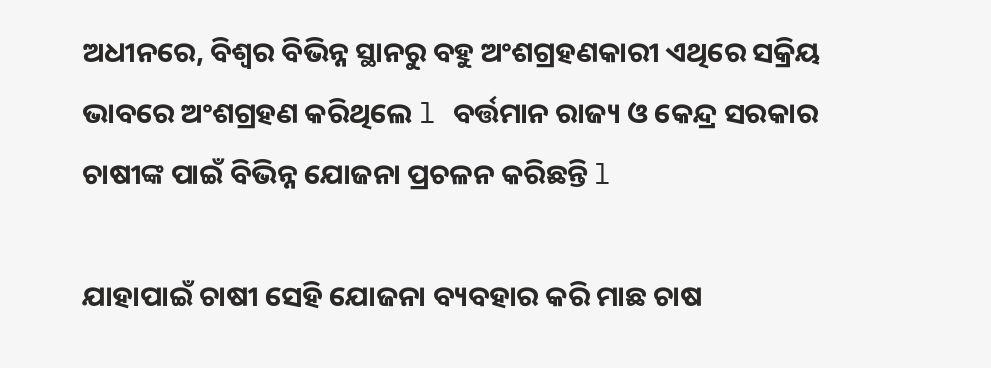ଅଧୀନରେ, ବିଶ୍ୱର ବିଭିନ୍ନ ସ୍ଥାନରୁ ବହୁ ଅଂଶଗ୍ରହଣକାରୀ ଏଥିରେ ସକ୍ରିୟ ଭାବରେ ଅଂଶଗ୍ରହଣ କରିଥିଲେ l ବର୍ତ୍ତମାନ ରାଜ୍ୟ ଓ କେନ୍ଦ୍ର ସରକାର ଚାଷୀଙ୍କ ପାଇଁ ବିଭିନ୍ନ ଯୋଜନା ପ୍ରଚଳନ କରିଛନ୍ତି l

ଯାହାପାଇଁ ଚାଷୀ ସେହି ଯୋଜନା ବ୍ୟବହାର କରି ମାଛ ଚାଷ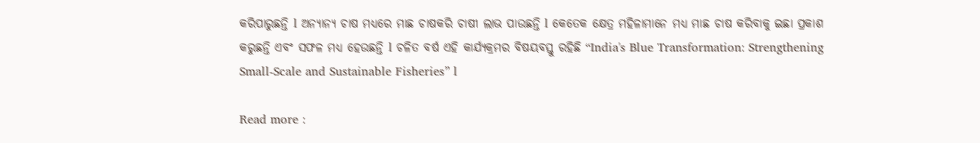କରିପାରୁଛନ୍ତି l ଅନ୍ୟାନ୍ୟ ଚାଷ ମଧ୍ୟରେ ମାଛ ଚାଷକରି ଚାଷୀ ଲାଭ ପାଉଛନ୍ତି l କେତେକ କ୍ଷେତ୍ର ମହିଳାମାନେ ମଧ୍ୟ ମାଛ ଚାଷ କରିବାକୁ ଇଛା ପ୍ରକାଶ କରୁଛନ୍ତି ଏବଂ ସଫଳ ମଧ୍ୟ ହେଉଛନ୍ତି l ଚଳିତ ବର୍ଷ ଏହି କାର୍ଯ୍ୟକ୍ରମର ବିଷୟବସ୍ତୁ ରହିଛି “India's Blue Transformation: Strengthening Small-Scale and Sustainable Fisheries” l

Read more :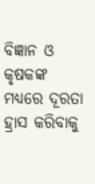ବିଜ୍ଞାନ ଓ କୃଷକଙ୍କ ମଧ୍ୟରେ ଦୂରତା ହ୍ରାସ କରିବାକୁ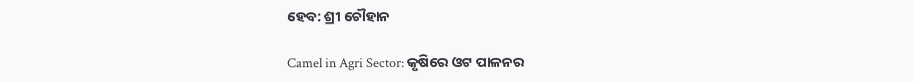ହେବ: ଶ୍ରୀ ଚୌହାନ

Camel in Agri Sector: କୃଷିରେ ଓଟ ପାଳନର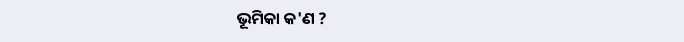ଭୂମିକା କ'ଣ ?